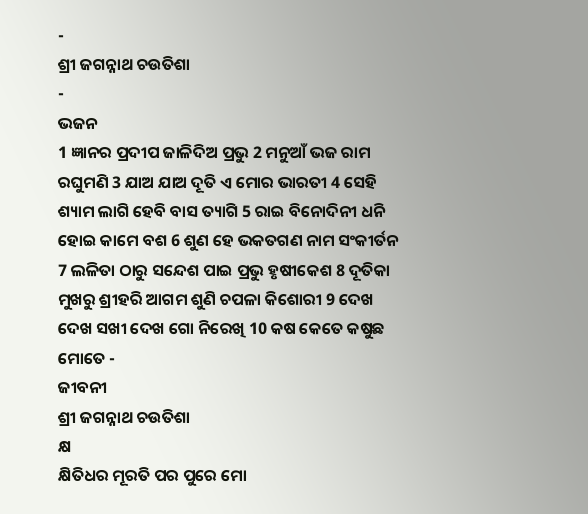-
ଶ୍ରୀ ଜଗନ୍ନାଥ ଚଉତିଶା
-
ଭଜନ
1 ଜ୍ଞାନର ପ୍ରଦୀପ ଜାଳିଦିଅ ପ୍ରଭୁ 2 ମନୁଆଁ ଭଜ ରାମ ରଘୁମଣି 3 ଯାଅ ଯାଅ ଦୂତି ଏ ମୋର ଭାରତୀ 4 ସେହି ଶ୍ୟାମ ଲାଗି ହେବି ବାସ ତ୍ୟାଗି 5 ରାଇ ବିନୋଦିନୀ ଧନି ହୋଇ କାମେ ବଶ 6 ଶୁଣ ହେ ଭକତଗଣ ନାମ ସଂକୀର୍ତନ 7 ଲଳିତା ଠାରୁ ସନ୍ଦେଶ ପାଇ ପ୍ରଭୁ ହୃଷୀକେଶ 8 ଦୂତିକା ମୁଖରୁ ଶ୍ରୀହରି ଆଗମ ଶୁଣି ଚପଳା କିଶୋରୀ 9 ଦେଖ ଦେଖ ସଖୀ ଦେଖ ଗୋ ନିରେଖି 10 କଷ କେତେ କଷୁଛ ମୋତେ -
ଜୀବନୀ
ଶ୍ରୀ ଜଗନ୍ନାଥ ଚଉତିଶା
କ୍ଷ
କ୍ଷିତିଧର ମୂରତି ପର ପୁରେ ମୋ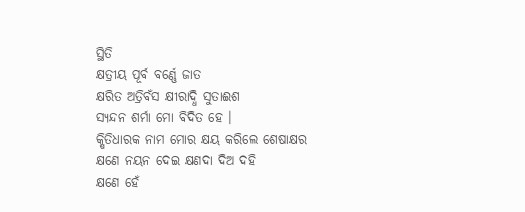ସ୍ଥିତି
କ୍ଷତ୍ରୀୟ ପୂର୍ବ ବର୍ଣ୍ଣେ ଜାତ
କ୍ଷରିତ ଅତ୍ରିବଁସ କ୍ଷୀରାଦ୍ଧି ସୁତାଈଶ
ସ୍ୟନ୍ଦନ ଶର୍ମା ମୋ ବିଦିତ ହେ ।
କ୍ଷିତିଧାରକ ନାମ ମୋର କ୍ଷୟ କରିଲେ ଶେଷାକ୍ଷର
କ୍ଷଣେ ନୟନ ଦେଇ କ୍ଷଣଦା ଦିଅ ଦହି
କ୍ଷଣେ ହେଁ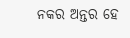ନକର ଅନ୍ତର ହେ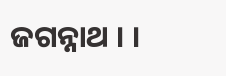ଜଗନ୍ନାଥ । ।